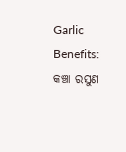Garlic Benefits: କଞ୍ଚା ରସୁଣ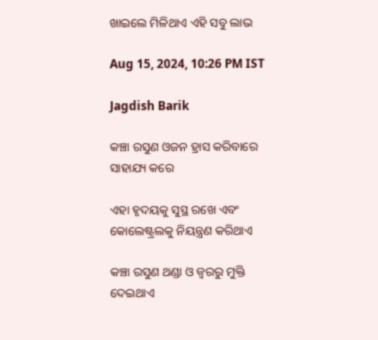ଖାଇଲେ ମିଳିଥାଏ ଏହି ସବୁ ଲାଭ

Aug 15, 2024, 10:26 PM IST

Jagdish Barik

କଞ୍ଚା ରସୁଣ ଓଜନ ହ୍ରାସ କରିବାରେ ସାହାଯ୍ୟ କରେ

ଏହା ହୃଦୟକୁ ସୁସ୍ଥ ରଖେ ଏବଂ କୋଲେଷ୍ଟ୍ରଲକୁ ନିୟନ୍ତ୍ରଣ କରିଥାଏ

କଞ୍ଚା ରସୁଣ ଥଣ୍ଡା ଓ ଜ୍ୱରରୁ ମୁକ୍ତି ଦେଇଥାଏ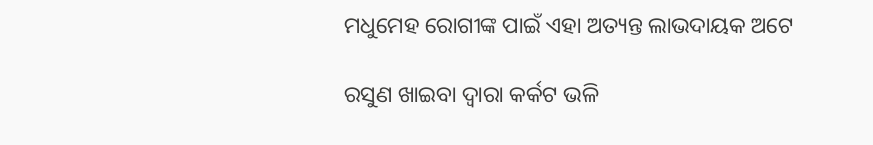ମଧୁମେହ ରୋଗୀଙ୍କ ପାଇଁ ଏହା ଅତ୍ୟନ୍ତ ଲାଭଦାୟକ ଅଟେ

ରସୁଣ ଖାଇବା ଦ୍ୱାରା କର୍କଟ ଭଳି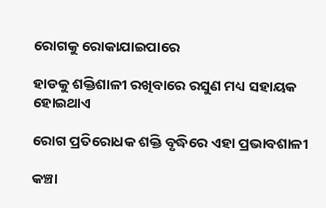ରୋଗକୁ ରୋକାଯାଇପାରେ

ହାଡକୁ ଶକ୍ତିଶାଳୀ ରଖିବାରେ ରସୁଣ ମଧ୍ୟ ସହାୟକ ହୋଇଥାଏ

ରୋଗ ପ୍ରତିରୋଧକ ଶକ୍ତି ବୃଦ୍ଧିରେ ଏହା ପ୍ରଭାବଶାଳୀ

କଞ୍ଚା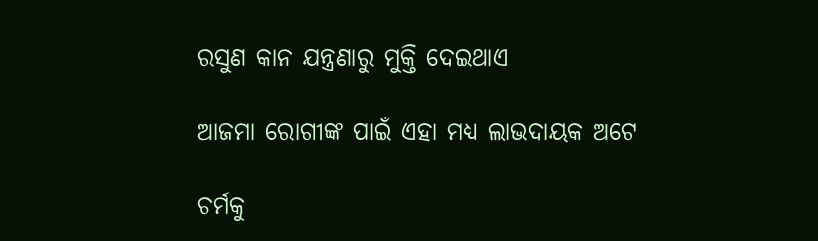ରସୁଣ କାନ ଯନ୍ତ୍ରଣାରୁ ମୁକ୍ତି ଦେଇଥାଏ

ଆଜମା ରୋଗୀଙ୍କ ପାଇଁ ଏହା ମଧ୍ୟ ଲାଭଦାୟକ ଅଟେ

ଚର୍ମକୁ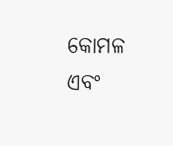କୋମଳ ଏବଂ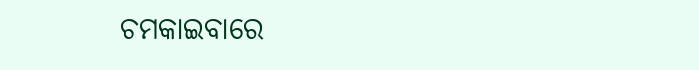ଚମକାଇବାରେ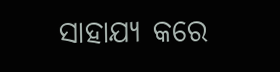ସାହାଯ୍ୟ କରେ